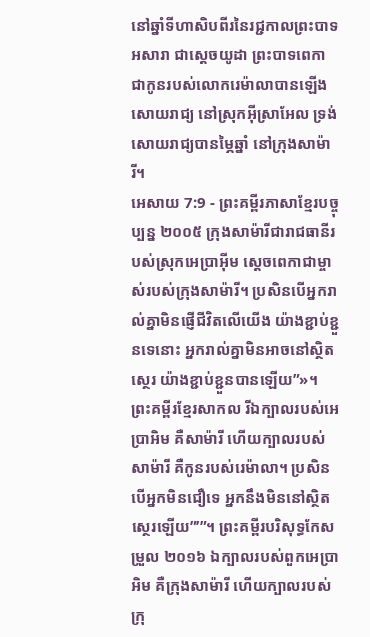នៅឆ្នាំទីហាសិបពីរនៃរជ្ជកាលព្រះបាទអសារា ជាស្ដេចយូដា ព្រះបាទពេកា ជាកូនរបស់លោករេម៉ាលាបានឡើងសោយរាជ្យ នៅស្រុកអ៊ីស្រាអែល ទ្រង់សោយរាជ្យបានម្ភៃឆ្នាំ នៅក្រុងសាម៉ារី។
អេសាយ 7:9 - ព្រះគម្ពីរភាសាខ្មែរបច្ចុប្បន្ន ២០០៥ ក្រុងសាម៉ារីជារាជធានីរបស់ស្រុកអេប្រាអ៊ីម ស្ដេចពេកាជាម្ចាស់របស់ក្រុងសាម៉ារី។ ប្រសិនបើអ្នករាល់គ្នាមិនផ្ញើជីវិតលើយើង យ៉ាងខ្ជាប់ខ្ជួនទេនោះ អ្នករាល់គ្នាមិនអាចនៅស្ថិតស្ថេរ យ៉ាងខ្ជាប់ខ្ជួនបានឡើយ”»។ ព្រះគម្ពីរខ្មែរសាកល រីឯក្បាលរបស់អេប្រាអិម គឺសាម៉ារី ហើយក្បាលរបស់សាម៉ារី គឺកូនរបស់រេម៉ាលា។ ប្រសិនបើអ្នកមិនជឿទេ អ្នកនឹងមិននៅស្ថិតស្ថេរឡើយ”’”។ ព្រះគម្ពីរបរិសុទ្ធកែសម្រួល ២០១៦ ឯក្បាលរបស់ពួកអេប្រាអិម គឺក្រុងសាម៉ារី ហើយក្បាលរបស់ក្រុ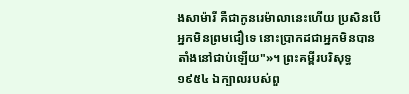ងសាម៉ារី គឺជាកូនរេម៉ាលានេះហើយ ប្រសិនបើអ្នកមិនព្រមជឿទេ នោះប្រាកដជាអ្នកមិនបានតាំងនៅជាប់ឡើយ"»។ ព្រះគម្ពីរបរិសុទ្ធ ១៩៥៤ ឯក្បាលរបស់ពួ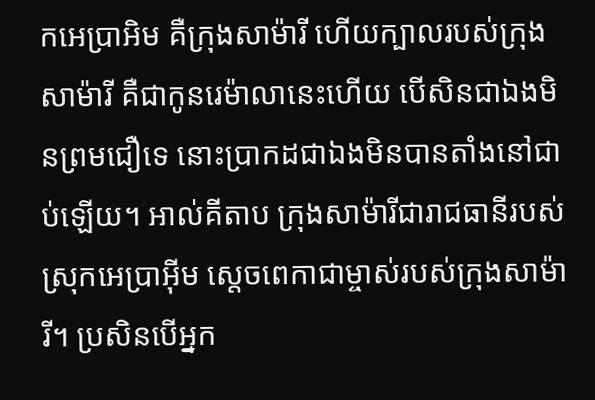កអេប្រាអិម គឺក្រុងសាម៉ារី ហើយក្បាលរបស់ក្រុងសាម៉ារី គឺជាកូនរេម៉ាលានេះហើយ បើសិនជាឯងមិនព្រមជឿទេ នោះប្រាកដជាឯងមិនបានតាំងនៅជាប់ឡើយ។ អាល់គីតាប ក្រុងសាម៉ារីជារាជធានីរបស់ស្រុកអេប្រាអ៊ីម ស្ដេចពេកាជាម្ចាស់របស់ក្រុងសាម៉ារី។ ប្រសិនបើអ្នក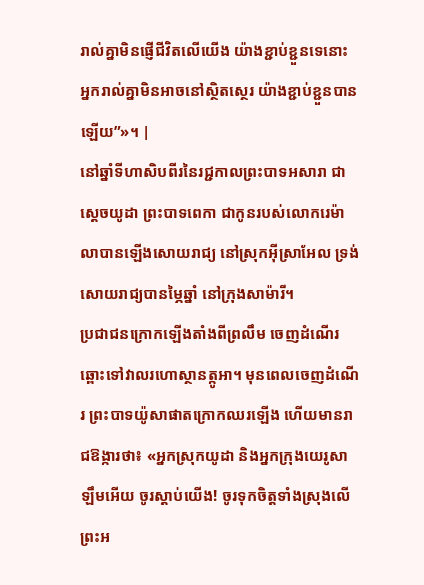រាល់គ្នាមិនផ្ញើជីវិតលើយើង យ៉ាងខ្ជាប់ខ្ជួនទេនោះ អ្នករាល់គ្នាមិនអាចនៅស្ថិតស្ថេរ យ៉ាងខ្ជាប់ខ្ជួនបានឡើយ”»។ |
នៅឆ្នាំទីហាសិបពីរនៃរជ្ជកាលព្រះបាទអសារា ជាស្ដេចយូដា ព្រះបាទពេកា ជាកូនរបស់លោករេម៉ាលាបានឡើងសោយរាជ្យ នៅស្រុកអ៊ីស្រាអែល ទ្រង់សោយរាជ្យបានម្ភៃឆ្នាំ នៅក្រុងសាម៉ារី។
ប្រជាជនក្រោកឡើងតាំងពីព្រលឹម ចេញដំណើរឆ្ពោះទៅវាលរហោស្ថានត្កូអា។ មុនពេលចេញដំណើរ ព្រះបាទយ៉ូសាផាតក្រោកឈរឡើង ហើយមានរាជឱង្ការថា៖ «អ្នកស្រុកយូដា និងអ្នកក្រុងយេរូសាឡឹមអើយ ចូរស្ដាប់យើង! ចូរទុកចិត្តទាំងស្រុងលើព្រះអ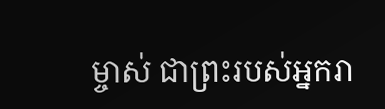ម្ចាស់ ជាព្រះរបស់អ្នករា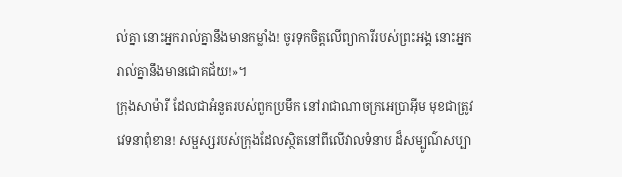ល់គ្នា នោះអ្នករាល់គ្នានឹងមានកម្លាំង! ចូរទុកចិត្តលើព្យាការីរបស់ព្រះអង្គ នោះអ្នករាល់គ្នានឹងមានជោគជ័យ!»។
ក្រុងសាម៉ារី ដែលជាអំនួតរបស់ពួកប្រមឹក នៅរាជាណាចក្រអេប្រាអ៊ីម មុខជាត្រូវវេទនាពុំខាន! សម្ផស្សរបស់ក្រុងដែលស្ថិតនៅពីលើវាលទំនាប ដ៏សម្បូណ៌សប្បា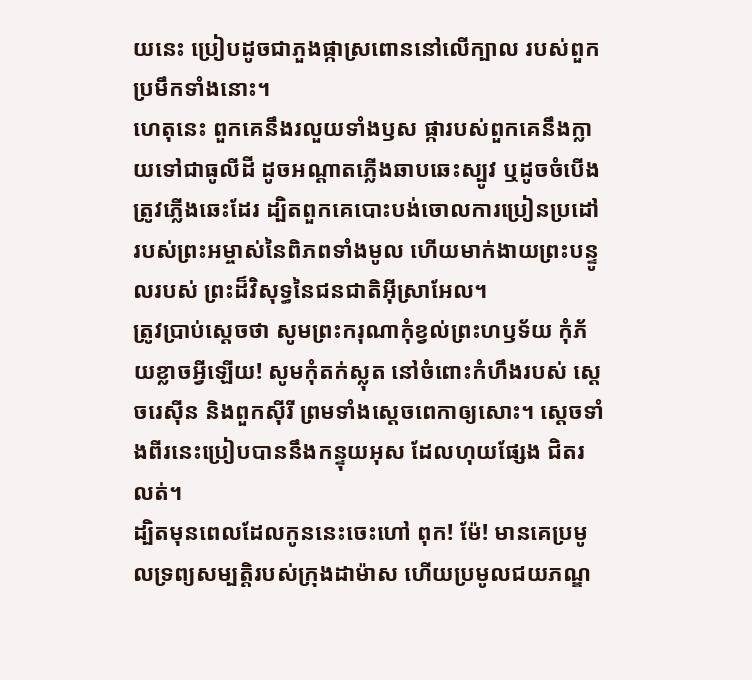យនេះ ប្រៀបដូចជាភួងផ្កាស្រពោននៅលើក្បាល របស់ពួកប្រមឹកទាំងនោះ។
ហេតុនេះ ពួកគេនឹងរលួយទាំងឫស ផ្ការបស់ពួកគេនឹងក្លាយទៅជាធូលីដី ដូចអណ្ដាតភ្លើងឆាបឆេះស្បូវ ឬដូចចំបើងត្រូវភ្លើងឆេះដែរ ដ្បិតពួកគេបោះបង់ចោលការប្រៀនប្រដៅ របស់ព្រះអម្ចាស់នៃពិភពទាំងមូល ហើយមាក់ងាយព្រះបន្ទូលរបស់ ព្រះដ៏វិសុទ្ធនៃជនជាតិអ៊ីស្រាអែល។
ត្រូវប្រាប់ស្ដេចថា សូមព្រះករុណាកុំខ្វល់ព្រះហឫទ័យ កុំភ័យខ្លាចអ្វីឡើយ! សូមកុំតក់ស្លុត នៅចំពោះកំហឹងរបស់ ស្ដេចរេស៊ីន និងពួកស៊ីរី ព្រមទាំងស្ដេចពេកាឲ្យសោះ។ ស្ដេចទាំងពីរនេះប្រៀបបាននឹងកន្ទុយអុស ដែលហុយផ្សែង ជិតរលត់។
ដ្បិតមុនពេលដែលកូននេះចេះហៅ ពុក! ម៉ែ! មានគេប្រមូលទ្រព្យសម្បត្តិរបស់ក្រុងដាម៉ាស ហើយប្រមូលជយភណ្ឌ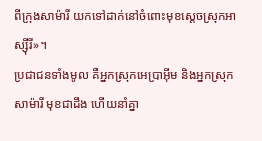ពីក្រុងសាម៉ារី យកទៅដាក់នៅចំពោះមុខស្ដេចស្រុកអាស្ស៊ីរី»។
ប្រជាជនទាំងមូល គឺអ្នកស្រុកអេប្រាអ៊ីម និងអ្នកស្រុកសាម៉ារី មុខជាដឹង ហើយនាំគ្នា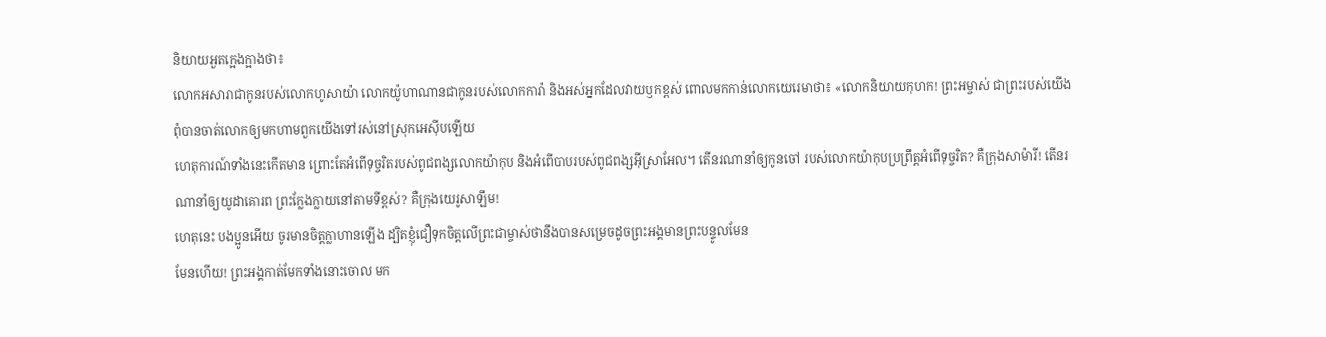និយាយអួតក្អេងក្អាងថា៖
លោកអសារាជាកូនរបស់លោកហូសាយ៉ា លោកយ៉ូហាណានជាកូនរបស់លោកការ៉ា និងអស់អ្នកដែលវាយឫកខ្ពស់ ពោលមកកាន់លោកយេរេមាថា៖ «លោកនិយាយកុហក! ព្រះអម្ចាស់ ជាព្រះរបស់យើង ពុំបានចាត់លោកឲ្យមកហាមពួកយើងទៅរស់នៅស្រុកអេស៊ីបឡើយ
ហេតុការណ៍ទាំងនេះកើតមាន ព្រោះតែអំពើទុច្ចរិតរបស់ពូជពង្សលោកយ៉ាកុប និងអំពើបាបរបស់ពូជពង្សអ៊ីស្រាអែល។ តើនរណានាំឲ្យកូនចៅ របស់លោកយ៉ាកុបប្រព្រឹត្តអំពើទុច្ចរិត? គឺក្រុងសាម៉ារី! តើនរណានាំឲ្យយូដាគោរព ព្រះក្លែងក្លាយនៅតាមទីខ្ពស់? គឺក្រុងយេរូសាឡឹម!
ហេតុនេះ បងប្អូនអើយ ចូរមានចិត្តក្លាហានឡើង ដ្បិតខ្ញុំជឿទុកចិត្តលើព្រះជាម្ចាស់ថានឹងបានសម្រេចដូចព្រះអង្គមានព្រះបន្ទូលមែន
មែនហើយ! ព្រះអង្គកាត់មែកទាំងនោះចោល មក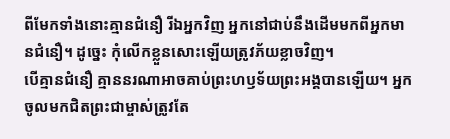ពីមែកទាំងនោះគ្មានជំនឿ រីឯអ្នកវិញ អ្នកនៅជាប់នឹងដើមមកពីអ្នកមានជំនឿ។ ដូច្នេះ កុំលើកខ្លួនសោះឡើយត្រូវភ័យខ្លាចវិញ។
បើគ្មានជំនឿ គ្មាននរណាអាចគាប់ព្រះហឫទ័យព្រះអង្គបានឡើយ។ អ្នកចូលមកជិតព្រះជាម្ចាស់ត្រូវតែ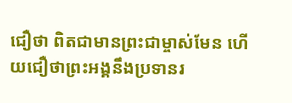ជឿថា ពិតជាមានព្រះជាម្ចាស់មែន ហើយជឿថាព្រះអង្គនឹងប្រទានរ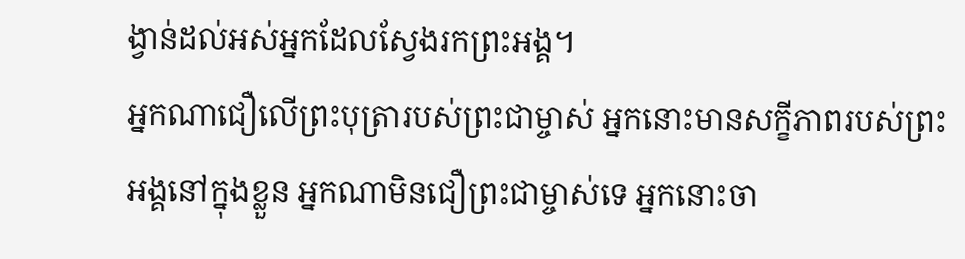ង្វាន់ដល់អស់អ្នកដែលស្វែងរកព្រះអង្គ។
អ្នកណាជឿលើព្រះបុត្រារបស់ព្រះជាម្ចាស់ អ្នកនោះមានសក្ខីភាពរបស់ព្រះអង្គនៅក្នុងខ្លួន អ្នកណាមិនជឿព្រះជាម្ចាស់ទេ អ្នកនោះចា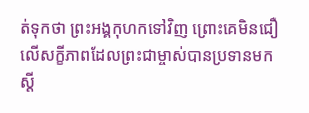ត់ទុកថា ព្រះអង្គកុហកទៅវិញ ព្រោះគេមិនជឿលើសក្ខីភាពដែលព្រះជាម្ចាស់បានប្រទានមក ស្ដី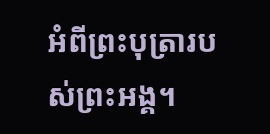អំពីព្រះបុត្រារបស់ព្រះអង្គ។